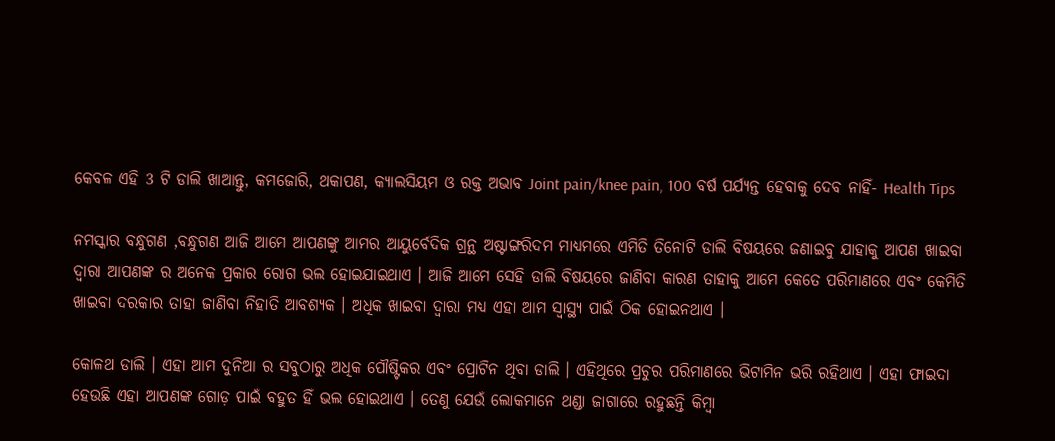କେବଳ ଏହି 3 ଟି ଡାଲି ଖାଆନ୍ତୁ, କମଜୋରି, ଥକାପଣ, କ୍ୟାଲସିୟମ ଓ ରକ୍ତ ଅଭାବ Joint pain/knee pain, 100 ବର୍ଷ ପର୍ଯ୍ୟନ୍ତ ହେବାକୁ ଦେବ ନାହିଁ- Health Tips

ନମସ୍କାର ବନ୍ଧୁଗଣ ,ବନ୍ଧୁଗଣ ଆଜି ଆମେ ଆପଣଙ୍କୁ ଆମର ଆୟୁର୍ବେଦିକ ଗ୍ରନ୍ଥ ଅଷ୍ଟାଙ୍ଗରିଦମ ମାଧ୍ୟମରେ ଏମିତି ତିନୋଟି ଡାଲି ବିଷୟରେ ଜଣାଇବୁ ଯାହାକୁ ଆପଣ ଖାଇବା ଦ୍ବାରା ଆପଣଙ୍କ ର ଅନେକ ପ୍ରକାର ରୋଗ ଭଲ ହୋଇଯାଇଥାଏ । ଆଜି ଆମେ ସେହି ଡାଲି ବିଷୟରେ ଜାଣିବା କାରଣ ତାହାକୁ ଆମେ କେତେ ପରିମାଣରେ ଏବଂ କେମିତି ଖାଇବା ଦରକାର ତାହା ଜାଣିବା ନିହାତି ଆବଶ୍ୟକ । ଅଧିକ ଖାଇବା ଦ୍ବାରା ମଧ୍ୟ ଏହା ଆମ ସ୍ୱାସ୍ଥ୍ୟ ପାଇଁ ଠିକ ହୋଇନଥାଏ ।

କୋଳଥ ଡାଲି । ଏହା ଆମ ଦୁନିଆ ର ସବୁଠାରୁ ଅଧିକ ପୌଷ୍ଟିକର ଏବଂ ପ୍ରୋଟିନ ଥିବା ଡାଲି । ଏହିଥିରେ ପ୍ରଚୁର ପରିମାଣରେ ଭିଟାମିନ ଭରି ରହିଥାଏ । ଏହା ଫାଇଦା ହେଉଛି ଏହା ଆପଣଙ୍କ ଗୋଡ଼ ପାଇଁ ବହୁତ ହିଁ ଭଲ ହୋଇଥାଏ । ତେଣୁ ଯେଉଁ ଲୋକମାନେ ଥଣ୍ଡା ଜାଗାରେ ରହୁଛନ୍ତି କିମ୍ବା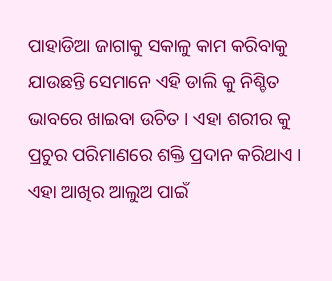ପାହାଡିଆ ଜାଗାକୁ ସକାଳୁ କାମ କରିବାକୁ ଯାଉଛନ୍ତି ସେମାନେ ଏହି ଡାଲି କୁ ନିଶ୍ଚିତ ଭାବରେ ଖାଇବା ଉଚିତ । ଏହା ଶରୀର କୁ ପ୍ରଚୁର ପରିମାଣରେ ଶକ୍ତି ପ୍ରଦାନ କରିଥାଏ । ଏହା ଆଖିର ଆଲୁଅ ପାଇଁ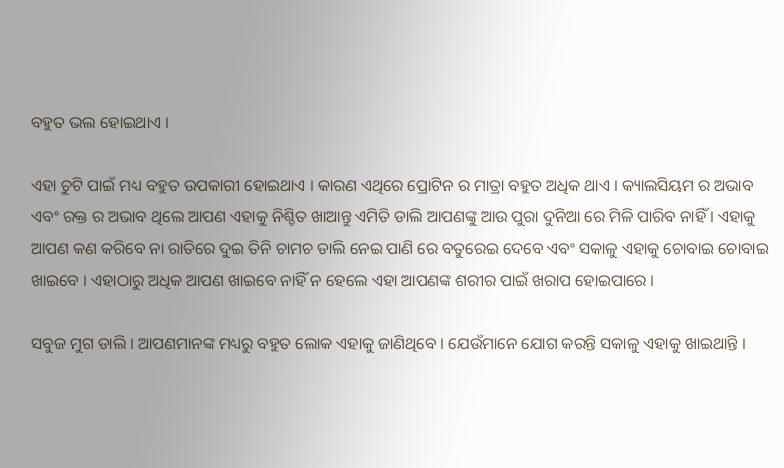ବହୁତ ଭଲ ହୋଇଥାଏ ।

ଏହା ଚୁଟି ପାଇଁ ମଧ୍ୟ ବହୁତ ଉପକାରୀ ହୋଇଥାଏ । କାରଣ ଏଥିରେ ପ୍ରୋଟିନ ର ମାତ୍ରା ବହୁତ ଅଧିକ ଥାଏ । କ୍ୟାଲସିୟମ ର ଅଭାବ ଏବଂ ରକ୍ତ ର ଅଭାବ ଥିଲେ ଆପଣ ଏହାକୁ ନିଶ୍ଚିତ ଖାଆନ୍ତୁ ଏମିତି ଡାଲି ଆପଣଙ୍କୁ ଆଉ ପୁରା ଦୁନିଆ ରେ ମିଳି ପାରିବ ନାହିଁ । ଏହାକୁ ଆପଣ କଣ କରିବେ ନା ରାତିରେ ଦୁଇ ତିନି ଚାମଚ ଡାଲି ନେଇ ପାଣି ରେ ବତୁରେଇ ଦେବେ ଏବଂ ସକାଳୁ ଏହାକୁ ଚୋବାଇ ଚୋବାଇ ଖାଇବେ । ଏହାଠାରୁ ଅଧିକ ଆପଣ ଖାଇବେ ନାହିଁ ନ ହେଲେ ଏହା ଆପଣଙ୍କ ଶରୀର ପାଇଁ ଖରାପ ହୋଇପାରେ ।

ସବୁଜ ମୁଗ ଡାଲି । ଆପଣମାନଙ୍କ ମଧ୍ୟରୁ ବହୁତ ଲୋକ ଏହାକୁ ଜାଣିଥିବେ । ଯେଉଁମାନେ ଯୋଗ କରନ୍ତି ସକାଳୁ ଏହାକୁ ଖାଇଥାନ୍ତି ।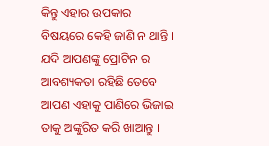କିନ୍ତୁ ଏହାର ଉପକାର ବିଷୟରେ କେହି ଜାଣି ନ ଥାନ୍ତି । ଯଦି ଆପଣଙ୍କୁ ପ୍ରୋଟିନ ର ଆବଶ୍ୟକତା ରହିଛି ତେବେ ଆପଣ ଏହାକୁ ପାଣିରେ ଭିଜାଇ ତାକୁ ଅଙ୍କୁରିତ କରି ଖାଆନ୍ତୁ ।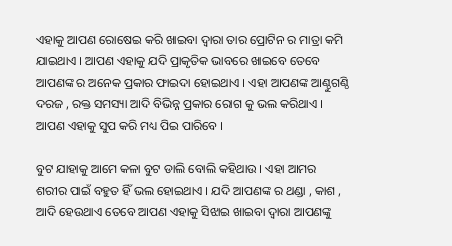ଏହାକୁ ଆପଣ ରୋଷେଇ କରି ଖାଇବା ଦ୍ବାରା ତାର ପ୍ରୋଟିନ ର ମାତ୍ରା କମି ଯାଇଥାଏ । ଆପଣ ଏହାକୁ ଯଦି ପ୍ରାକୃତିକ ଭାବରେ ଖାଇବେ ତେବେ ଆପଣଙ୍କ ର ଅନେକ ପ୍ରକାର ଫାଇଦା ହୋଇଥାଏ । ଏହା ଆପଣଙ୍କ ଆଣ୍ଠୁଗଣ୍ଠି ଦରଜ , ରକ୍ତ ସମସ୍ୟା ଆଦି ବିଭିନ୍ନ ପ୍ରକାର ରୋଗ କୁ ଭଲ କରିଥାଏ । ଆପଣ ଏହାକୁ ସୁପ କରି ମଧ୍ୟ ପିଇ ପାରିବେ ।

ବୁଟ ଯାହାକୁ ଆମେ କଳା ବୁଟ ଡାଲି ବୋଲି କହିଥାଉ । ଏହା ଆମର ଶରୀର ପାଇଁ ବହୁତ ହିଁ ଭଲ ହୋଇଥାଏ । ଯଦି ଆପଣଙ୍କ ର ଥଣ୍ଡା , କାଶ , ଆଦି ହେଉଥାଏ ତେବେ ଆପଣ ଏହାକୁ ସିଝାଇ ଖାଇବା ଦ୍ବାରା ଆପଣଙ୍କୁ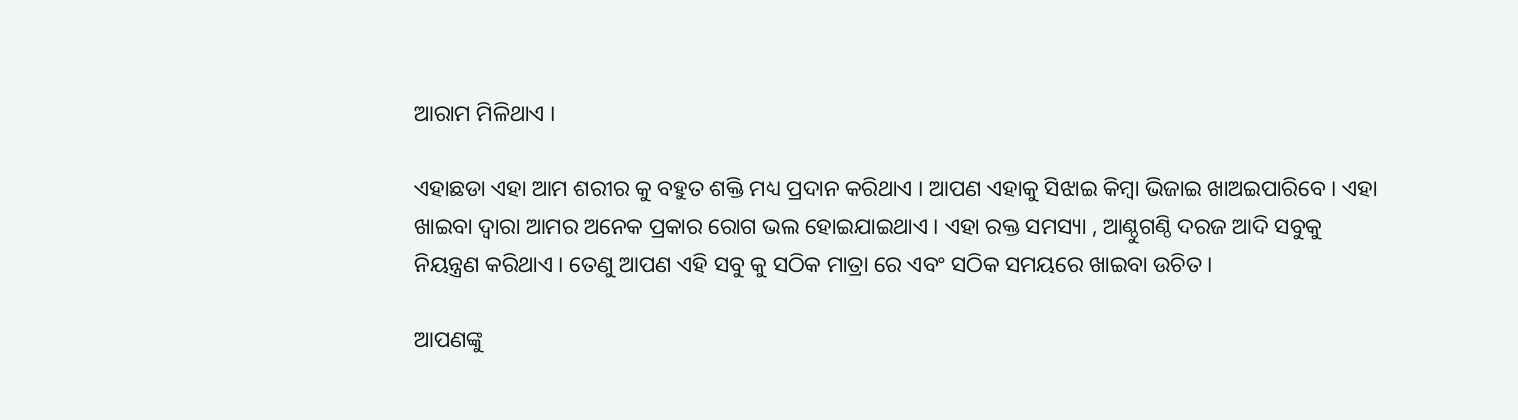ଆରାମ ମିଳିଥାଏ ।

ଏହାଛଡା ଏହା ଆମ ଶରୀର କୁ ବହୁତ ଶକ୍ତି ମଧ୍ୟ ପ୍ରଦାନ କରିଥାଏ । ଆପଣ ଏହାକୁ ସିଝାଇ କିମ୍ବା ଭିଜାଇ ଖାଅଇପାରିବେ । ଏହା ଖାଇବା ଦ୍ବାରା ଆମର ଅନେକ ପ୍ରକାର ରୋଗ ଭଲ ହୋଇଯାଇଥାଏ । ଏହା ରକ୍ତ ସମସ୍ୟା , ଆଣ୍ଠୁଗଣ୍ଠି ଦରଜ ଆଦି ସବୁକୁ ନିୟନ୍ତ୍ରଣ କରିଥାଏ । ତେଣୁ ଆପଣ ଏହି ସବୁ କୁ ସଠିକ ମାତ୍ରା ରେ ଏବଂ ସଠିକ ସମୟରେ ଖାଇବା ଉଚିତ ।

ଆପଣଙ୍କୁ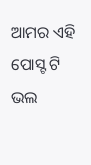ଆମର ଏହି ପୋସ୍ଟ ଟି ଭଲ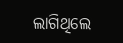ଲାଗିଥିଲେ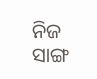ନିଜ ସାଙ୍ଗ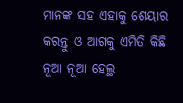ମାନଙ୍କ ସହ ଏହାକୁ ଶେୟାର କରନ୍ତୁ ଓ ଆଗକୁ ଏମିତି କିଛି ନୂଆ ନୂଆ ହେଲ୍ଥ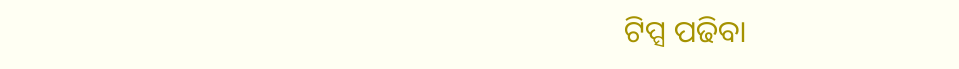ଟିପ୍ସ ପଢିବା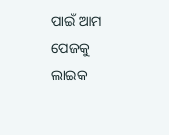ପାଇଁ ଆମ ପେଜକୁ ଲାଇକ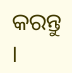କରନ୍ତୁ ।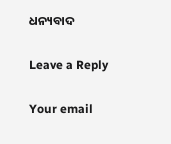ଧନ୍ୟବାଦ

Leave a Reply

Your email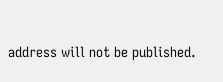address will not be published.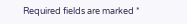Required fields are marked *